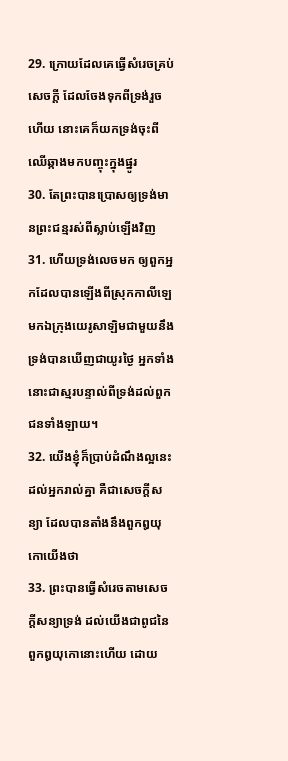29. ក្រោយដែលគេធ្វើសំរេចគ្រប់សេចក្ដី ដែលចែងទុកពីទ្រង់រួចហើយ នោះគេក៏យកទ្រង់ចុះពីឈើឆ្កាងមកបញ្ចុះក្នុងផ្នូរ
30. តែព្រះបានប្រោសឲ្យទ្រង់មានព្រះជន្មរស់ពីស្លាប់ឡើងវិញ
31. ហើយទ្រង់លេចមក ឲ្យពួកអ្នកដែលបានឡើងពីស្រុកកាលីឡេ មកឯក្រុងយេរូសាឡិមជាមួយនឹងទ្រង់បានឃើញជាយូរថ្ងៃ អ្នកទាំងនោះជាស្មរបន្ទាល់ពីទ្រង់ដល់ពួកជនទាំងឡាយ។
32. យើងខ្ញុំក៏ប្រាប់ដំណឹងល្អនេះ ដល់អ្នករាល់គ្នា គឺជាសេចក្ដីសន្យា ដែលបានតាំងនឹងពួកឰយុកោយើងថា
33. ព្រះបានធ្វើសំរេចតាមសេចក្ដីសន្យាទ្រង់ ដល់យើងជាពូជនៃពួកឰយុកោនោះហើយ ដោយ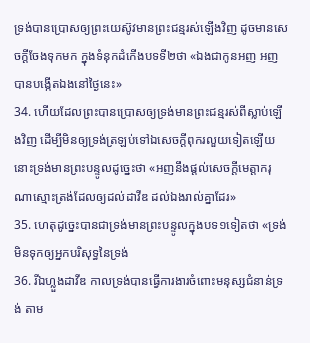ទ្រង់បានប្រោសឲ្យព្រះយេស៊ូវមានព្រះជន្មរស់ឡើងវិញ ដូចមានសេចក្ដីចែងទុកមក ក្នុងទំនុកដំកើងបទទី២ថា «ឯងជាកូនអញ អញបានបង្កើតឯងនៅថ្ងៃនេះ»
34. ហើយដែលព្រះបានប្រោសឲ្យទ្រង់មានព្រះជន្មរស់ពីស្លាប់ឡើងវិញ ដើម្បីមិនឲ្យទ្រង់ត្រឡប់ទៅឯសេចក្ដីពុករលួយទៀតឡើយ នោះទ្រង់មានព្រះបន្ទូលដូច្នេះថា «អញនឹងផ្តល់សេចក្ដីមេត្តាករុណាស្មោះត្រង់ដែលឲ្យដល់ដាវីឌ ដល់ឯងរាល់គ្នាដែរ»
35. ហេតុដូច្នេះបានជាទ្រង់មានព្រះបន្ទូលក្នុងបទ១ទៀតថា «ទ្រង់មិនទុកឲ្យអ្នកបរិសុទ្ធនៃទ្រង់
36. រីឯហ្លួងដាវីឌ កាលទ្រង់បានធ្វើការងារចំពោះមនុស្សជំនាន់ទ្រង់ តាម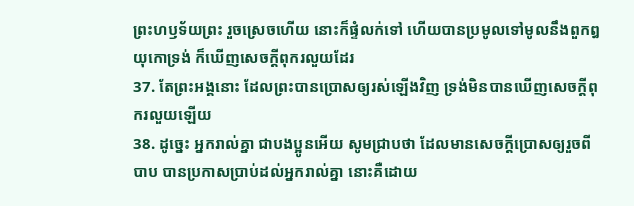ព្រះហឫទ័យព្រះ រួចស្រេចហើយ នោះក៏ផ្ទំលក់ទៅ ហើយបានប្រមូលទៅមូលនឹងពួកឰយុកោទ្រង់ ក៏ឃើញសេចក្ដីពុករលួយដែរ
37. តែព្រះអង្គនោះ ដែលព្រះបានប្រោសឲ្យរស់ឡើងវិញ ទ្រង់មិនបានឃើញសេចក្ដីពុករលួយឡើយ
38. ដូច្នេះ អ្នករាល់គ្នា ជាបងប្អូនអើយ សូមជ្រាបថា ដែលមានសេចក្ដីប្រោសឲ្យរួចពីបាប បានប្រកាសប្រាប់ដល់អ្នករាល់គ្នា នោះគឺដោយ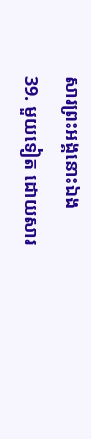សារព្រះអង្គនោះឯង
39. មួយទៀត ដោយសារ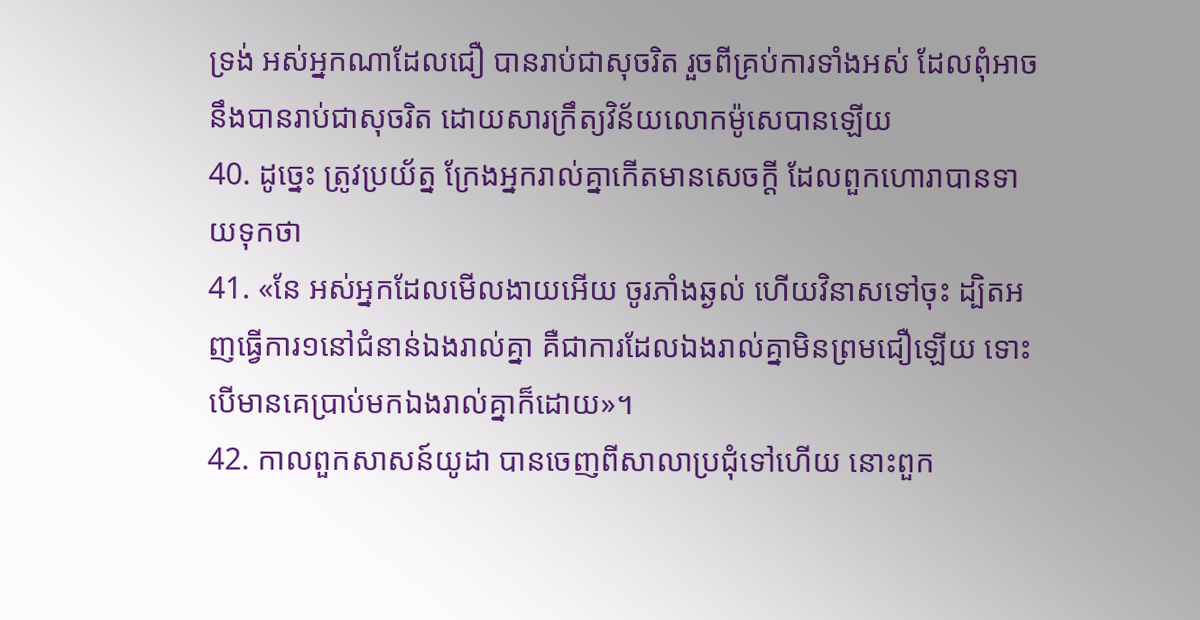ទ្រង់ អស់អ្នកណាដែលជឿ បានរាប់ជាសុចរិត រួចពីគ្រប់ការទាំងអស់ ដែលពុំអាចនឹងបានរាប់ជាសុចរិត ដោយសារក្រឹត្យវិន័យលោកម៉ូសេបានឡើយ
40. ដូច្នេះ ត្រូវប្រយ័ត្ន ក្រែងអ្នករាល់គ្នាកើតមានសេចក្ដី ដែលពួកហោរាបានទាយទុកថា
41. «នែ អស់អ្នកដែលមើលងាយអើយ ចូរភាំងឆ្ងល់ ហើយវិនាសទៅចុះ ដ្បិតអញធ្វើការ១នៅជំនាន់ឯងរាល់គ្នា គឺជាការដែលឯងរាល់គ្នាមិនព្រមជឿឡើយ ទោះបើមានគេប្រាប់មកឯងរាល់គ្នាក៏ដោយ»។
42. កាលពួកសាសន៍យូដា បានចេញពីសាលាប្រជុំទៅហើយ នោះពួក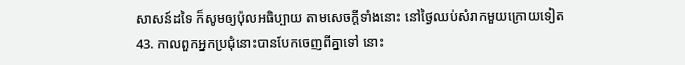សាសន៍ដទៃ ក៏សូមឲ្យប៉ុលអធិប្បាយ តាមសេចក្ដីទាំងនោះ នៅថ្ងៃឈប់សំរាកមួយក្រោយទៀត
43. កាលពួកអ្នកប្រជុំនោះបានបែកចេញពីគ្នាទៅ នោះ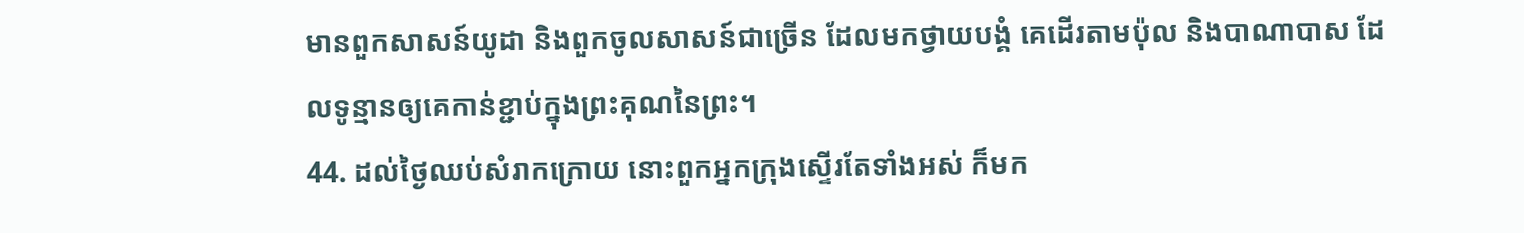មានពួកសាសន៍យូដា និងពួកចូលសាសន៍ជាច្រើន ដែលមកថ្វាយបង្គំ គេដើរតាមប៉ុល និងបាណាបាស ដែលទូន្មានឲ្យគេកាន់ខ្ជាប់ក្នុងព្រះគុណនៃព្រះ។
44. ដល់ថ្ងៃឈប់សំរាកក្រោយ នោះពួកអ្នកក្រុងស្ទើរតែទាំងអស់ ក៏មក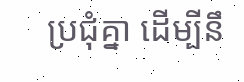ប្រជុំគ្នា ដើម្បីនឹ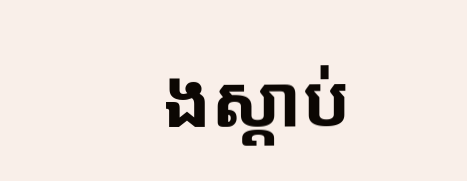ងស្តាប់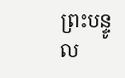ព្រះបន្ទូល